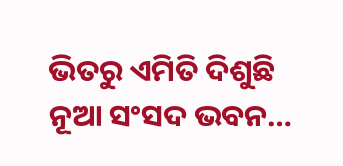ଭିତରୁ ଏମିତି ଦିଶୁଛି ନୂଆ ସଂସଦ ଭବନ…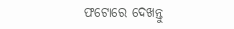ଫଟୋରେ ଦେଖନ୍ତୁ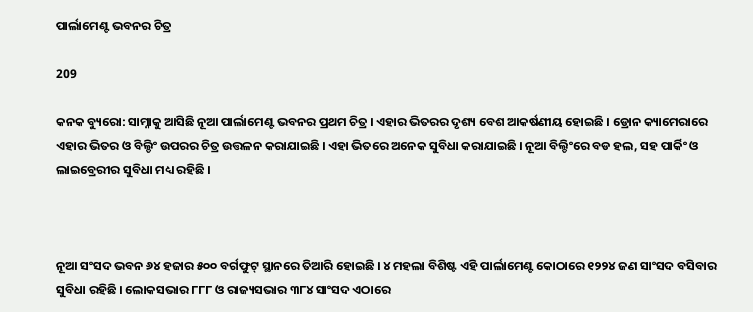ପାର୍ଲାମେଣ୍ଟ ଭବନର ଚିତ୍ର

209

କନକ ବ୍ୟୁରୋ: ସାମ୍ନାକୁ ଆସିଛି ନୂଆ ପାର୍ଲାମେଣ୍ଟ ଭବନର ପ୍ରଥମ ଚିତ୍ର । ଏହାର ଭିତରର ଦୃଶ୍ୟ ବେଶ ଆକର୍ଷଣୀୟ ହୋଇଛି । ଡ୍ରୋନ କ୍ୟାମେରାରେ ଏହାର ଭିତର ଓ ବିଲ୍ଡିଂ ଉପରର ଚିତ୍ର ଉତ୍ତଳନ କରାଯାଇଛି । ଏହା ଭିତରେ ଅନେକ ସୁବିଧା କରାଯାଇଛି । ନୂଆ ବିଲ୍ଡିଂରେ ବଡ ହଲ, ସହ ପାର୍କିଂ ଓ ଲାଇବ୍ରେରୀର ସୁବିଧା ମଧ୍ୟ ରହିଛି ।



ନୂଆ ସଂସଦ ଭବନ ୬୪ ହଜାର ୫୦୦ ବର୍ଗଫୁଟ୍ ସ୍ଥାନରେ ତିଆରି ହୋଇଛି । ୪ ମହଲା ବିଶିଷ୍ଟ ଏହି ପାର୍ଲାମେଣ୍ଟ କୋଠାରେ ୧୨୨୪ ଜଣ ସାଂସଦ ବସିବାର ସୁବିଧା ରହିଛି । ଲୋକସଭାର ୮୮୮ ଓ ରାଜ୍ୟସଭାର ୩୮୪ ସାଂସଦ ଏଠାରେ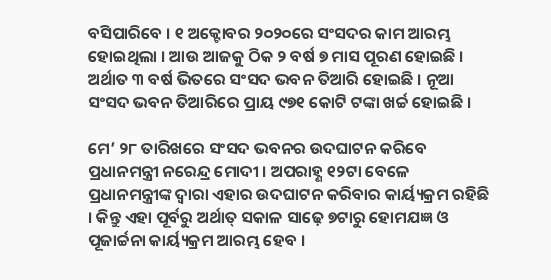ବସିପାରିବେ । ୧ ଅକ୍ଟୋବର ୨୦୨୦ରେ ସଂସଦର କାମ ଆରମ୍ଭ ହୋଇଥିଲା । ଆଉ ଆଜକୁ ଠିକ ୨ ବର୍ଷ ୭ ମାସ ପୂରଣ ହୋଇଛି । ଅର୍ଥାତ ୩ ବର୍ଷ ଭିତରେ ସଂସଦ ଭବନ ତିଆରି ହୋଇଛି । ନୂଆ ସଂସଦ ଭବନ ତିଆରିରେ ପ୍ରାୟ ୯୭୧ କୋଟି ଟଙ୍କା ଖର୍ଚ୍ଚ ହୋଇଛି ।

ମେ’ ୨୮ ତାରିଖରେ ସଂସଦ ଭବନର ଉଦଘାଟନ କରିବେ ପ୍ରଧାନମନ୍ତ୍ରୀ ନରେନ୍ଦ୍ର ମୋଦୀ । ଅପରାହ୍ଣ ୧୨ଟା ବେଳେ ପ୍ରଧାନମନ୍ତ୍ରୀଙ୍କ ଦ୍ୱାରା ଏହାର ଉଦଘାଟନ କରିବାର କାର୍ୟ୍ୟକ୍ରମ ରହିଛି । କିନ୍ତୁ ଏହା ପୂର୍ବରୁ ଅର୍ଥାତ୍ ସକାଳ ସାଢ଼େ ୭ଟାରୁ ହୋମଯଜ୍ଞ ଓ ପୂଜାର୍ଚ୍ଚନା କାର୍ୟ୍ୟକ୍ରମ ଆରମ୍ଭ ହେବ ।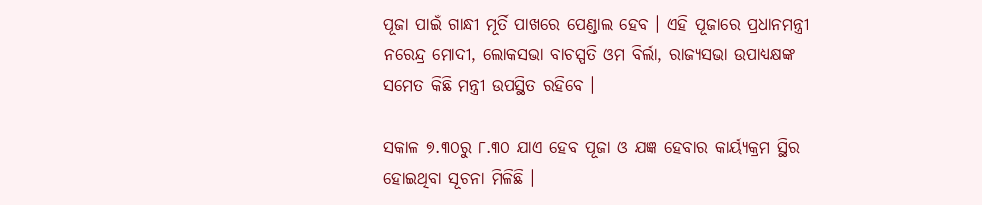ପୂଜା ପାଇଁ ଗାନ୍ଧୀ ମୂର୍ତି ପାଖରେ ପେଣ୍ଡାଲ ହେବ । ଏହି ପୂଜାରେ ପ୍ରଧାନମନ୍ତ୍ରୀ ନରେନ୍ଦ୍ର ମୋଦୀ, ଲୋକସଭା ବାଚସ୍ପତି ଓମ ବିର୍ଲା, ରାଜ୍ୟସଭା ଉପାଧ୍ୟକ୍ଷଙ୍କ ସମେତ କିଛି ମନ୍ତ୍ରୀ ଉପସ୍ଥିତ ରହିବେ ।

ସକାଳ ୭.୩୦ରୁ ୮.୩୦ ଯାଏ ହେବ ପୂଜା ଓ ଯଜ୍ଞ ହେବାର କାର୍ୟ୍ୟକ୍ରମ ସ୍ଥିର ହୋଇଥିବା ସୂଚନା ମିଳିଛି ।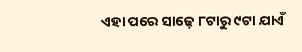ଏହା ପରେ ସାଢ଼େ ୮ଟାରୁ ୯ଟା ଯାଏଁ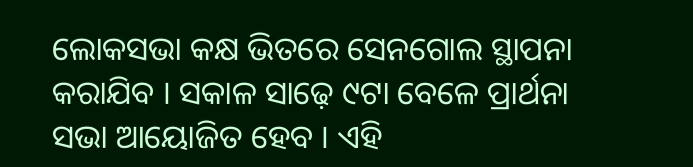ଲୋକସଭା କକ୍ଷ ଭିତରେ ସେନଗୋଲ ସ୍ଥାପନା କରାଯିବ । ସକାଳ ସାଢ଼େ ୯ଟା ବେଳେ ପ୍ରାର୍ଥନା ସଭା ଆୟୋଜିତ ହେବ । ଏହି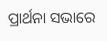ପ୍ରାର୍ଥନା ସଭାରେ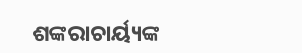ଶଙ୍କରାଚାର୍ୟ୍ୟଙ୍କ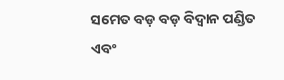ସମେତ ବଡ଼ ବଡ଼ ବିଦ୍ୱାନ ପଣ୍ଡିତ ଏବଂ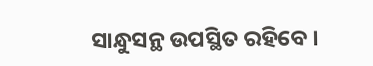ସାନ୍ଧୁସନ୍ଥ ଉପସ୍ଥିତ ରହିବେ ।